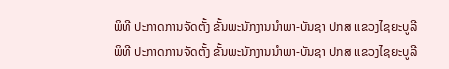ພິທີ ປະກາດການຈັດຕັ້ງ ຂັ້ນພະນັກງານນຳພາ-ບັນຊາ ປກສ ແຂວງໄຊຍະບູລີ
ພິທີ ປະກາດການຈັດຕັ້ງ ຂັ້ນພະນັກງານນຳພາ-ບັນຊາ ປກສ ແຂວງໄຊຍະບູລີ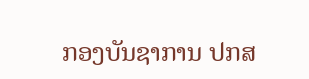ກອງບັນຊາການ ປກສ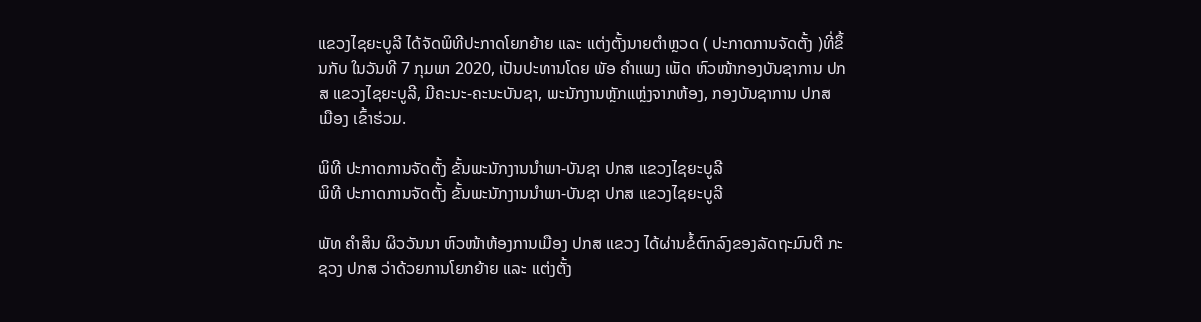ແຂວງໄຊຍະບູລີ ໄດ້ຈັດພິທີປະກາດໂຍກຍ້າຍ ແລະ ແຕ່ງຕັ້ງນາຍຕໍາຫຼວດ ( ປະກາດການຈັດຕັ້ງ )ທີ່ຂຶ້ນກັບ ໃນວັນທີ 7 ກຸມພາ 2020, ເປັນປະທານໂດຍ ພັອ ຄໍາແພງ ເພັດ ຫົວໜ້າກອງບັນຊາການ ປກສ ແຂວງໄຊຍະບູລີ, ມີຄະນະ-ຄະນະບັນຊາ, ພະນັກງານຫຼັກແຫຼ່ງຈາກຫ້ອງ, ກອງບັນຊາການ ປກສ ເມືອງ ເຂົ້າຮ່ວມ.

ພິທີ ປະກາດການຈັດຕັ້ງ ຂັ້ນພະນັກງານນຳພາ-ບັນຊາ ປກສ ແຂວງໄຊຍະບູລີ
ພິທີ ປະກາດການຈັດຕັ້ງ ຂັ້ນພະນັກງານນຳພາ-ບັນຊາ ປກສ ແຂວງໄຊຍະບູລີ

ພັທ ຄໍາສິນ ຜິວວັນນາ ຫົວໜ້າຫ້ອງການເມືອງ ປກສ ແຂວງ ໄດ້ຜ່ານຂໍ້ຕົກລົງຂອງລັດຖະມົນຕີ ກະຊວງ ປກສ ວ່າດ້ວຍການໂຍກຍ້າຍ ແລະ ແຕ່ງຕັ້ງ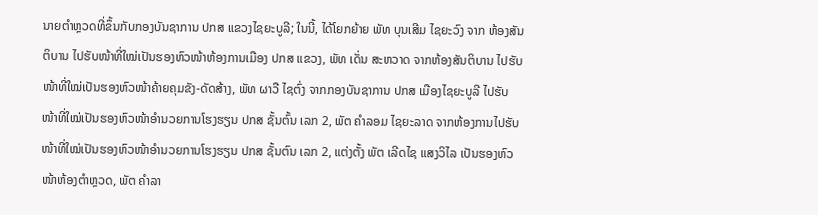ນາຍຕໍາຫຼວດທີ່ຂຶ້ນກັບກອງບັນຊາການ ປກສ ແຂວງໄຊຍະບູລີ; ໃນນີ້, ໄດ້ໂຍກຍ້າຍ ພັທ ບຸນເສີມ ໄຊຍະວົງ ຈາກ ຫ້ອງສັນຕິບານ ໄປຮັບໜ້າທີ່ໃໝ່ເປັນຮອງຫົວໜ້າຫ້ອງການເມືອງ ປກສ ແຂວງ, ພັທ ເດັ່ນ ສະຫວາດ ຈາກຫ້ອງສັນຕິບານ ໄປຮັບໜ້າທີ່ໃໝ່ເປັນຮອງຫົວໜ້າຄ້າຍຄຸມຂັງ-ດັດສ້າງ, ພັທ ຜາວື ໄຊຕົ່ງ ຈາກກອງບັນຊາການ ປກສ ເມືອງໄຊຍະບູລີ ໄປຮັບໜ້າທີ່ໃໝ່ເປັນຮອງຫົວໜ້າອໍານວຍການໂຮງຮຽນ ປກສ ຊັ້ນຕົ້ນ ເລກ 2, ພັຕ ຄໍາລອມ ໄຊຍະລາດ ຈາກຫ້ອງການໄປຮັບໜ້າທີ່ໃໝ່ເປັນຮອງຫົວໜ້າອໍານວຍການໂຮງຮຽນ ປກສ ຊັ້ນຕົນ ເລກ 2, ແຕ່ງຕັ້ງ ພັຕ ເລີດໄຊ ແສງວິໄລ ເປັນຮອງຫົວໜ້າຫ້ອງຕໍາຫຼວດ, ພັຕ ຄໍາລາ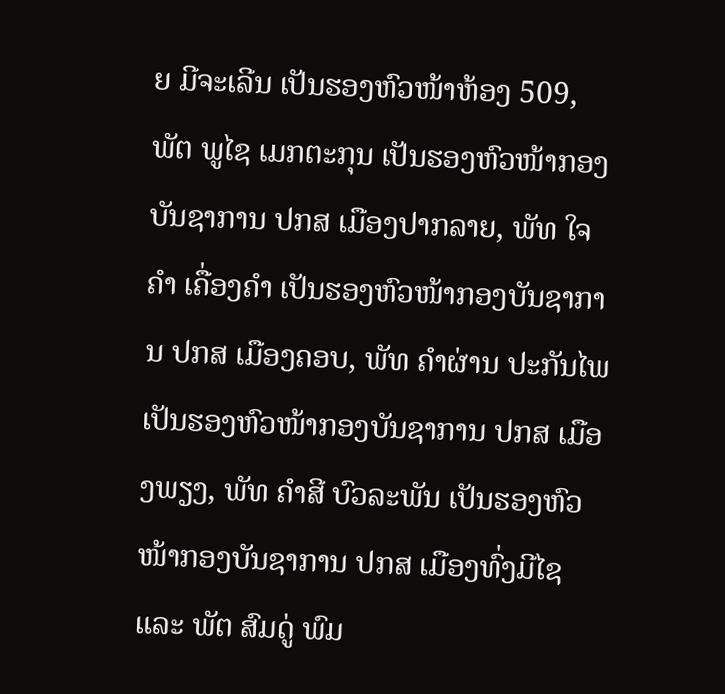ຍ ມີຈະເລີນ ເປັນຮອງຫົວໜ້າຫ້ອງ 509, ພັຕ ພູໄຊ ເມກຕະກຸນ ເປັນຮອງຫົວໜ້າກອງບັນຊາການ ປກສ ເມືອງປາກລາຍ, ພັທ ໃຈຄໍາ ເຄື່ອງຄໍາ ເປັນຮອງຫົວໜ້າກອງບັນຊາການ ປກສ ເມືອງຄອບ, ພັທ ຄໍາຜ່ານ ປະກັນໄພ ເປັນຮອງຫົວໜ້າກອງບັນຊາການ ປກສ ເມືອງພຽງ, ພັທ ຄໍາສີ ບົວລະພັນ ເປັນຮອງຫົວໜ້າກອງບັນຊາການ ປກສ ເມືອງທົ່ງມີໄຊ ແລະ ພັຕ ສົມດູ່ ພົມ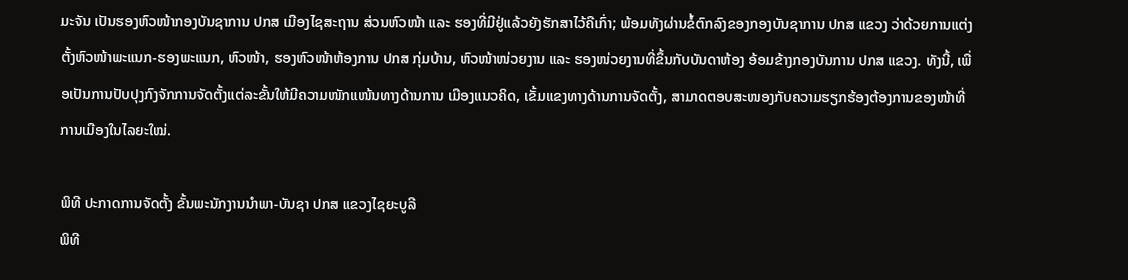ມະຈັນ ເປັນຮອງຫົວໜ້າກອງບັນຊາການ ປກສ ເມືອງໄຊສະຖານ ສ່ວນຫົວໜ້າ ແລະ ຮອງທີ່ມີຢູ່ແລ້ວຍັງຮັກສາໄວ້ຄືເກົ່າ; ພ້ອມທັງຜ່ານຂໍ້ຕົກລົງຂອງກອງບັນຊາການ ປກສ ແຂວງ ວ່າດ້ວຍການແຕ່ງຕັ້ງຫົວໜ້າພະແນກ-ຮອງພະແນກ, ຫົວໜ້າ, ຮອງຫົວໜ້າຫ້ອງການ ປກສ ກຸ່ມບ້ານ, ຫົວໜ້າໜ່ວຍງານ ແລະ ຮອງໜ່ວຍງານທີ່ຂຶ້ນກັບບັນດາຫ້ອງ ອ້ອມຂ້າງກອງບັນການ ປກສ ແຂວງ. ທັງນີ້, ເພື່ອເປັນການປັບປຸງກົງຈັກການຈັດຕັ້ງແຕ່ລະຂັ້ນໃຫ້ມີຄວາມໜັກແໜ້ນທາງດ້ານການ ເມືອງແນວຄິດ, ເຂັ້ມແຂງທາງດ້ານການຈັດຕັ້ງ, ສາມາດຕອບສະໜອງກັບຄວາມຮຽກຮ້ອງຕ້ອງການຂອງໜ້າທີ່ການເມືອງໃນໄລຍະໃໝ່.

ພິທີ ປະກາດການຈັດຕັ້ງ ຂັ້ນພະນັກງານນຳພາ-ບັນຊາ ປກສ ແຂວງໄຊຍະບູລີ
ພິທີ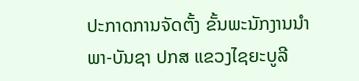ປະກາດການຈັດຕັ້ງ ຂັ້ນພະນັກງານນຳພາ-ບັນຊາ ປກສ ແຂວງໄຊຍະບູລີ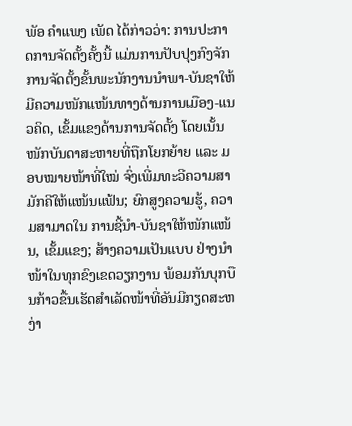ພັອ ຄໍາແພງ ເພັດ ໄດ້ກ່າວວ່າ: ການປະກາດການຈັດຕັ້ງຄັ້ງນີ້ ແມ່ນການປັບປຸງກົງຈັກການຈັດຕັ້ງຂັ້ນພະນັກງານນໍາພາ-ບັນຊາໃຫ້ມີຄວາມໜັກແໜ້ນທາງດ້ານການເມືອງ-ແນວຄິດ, ເຂັ້ມແຂງດ້ານການຈັດຕັ້ງ ໂດຍເນັ້ນໜັກບັນດາສະຫາຍທີ່ຖືກໂຍກຍ້າຍ ແລະ ມອບໝາຍໜ້າທີ່ໃໝ່ ຈົ່ງເພີ່ມທະວີຄວາມສາມັກຄີໃຫ້ແໜ້ນແຟ້ນ; ຍົກສູງຄວາມຮູ້, ຄວາມສາມາດໃນ ການຊີ້ນໍາ-ບັນຊາໃຫ້ໜັກແໜ້ນ, ເຂັ້ມແຂງ; ສ້າງຄວາມເປັນແບບ ຢ່າງນໍາໜ້າໃນທຸກຂົງເຂດວຽກງານ ພ້ອມກັນບຸກບືນກ້າວຂື້ນເຮັດສໍາເລັດໜ້າທີ່ອັນມີກຽດສະຫງ່າ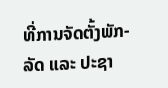ທີ່ການຈັດຕັ້ງພັກ-ລັດ ແລະ ປະຊາ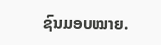ຊົນມອບໝາຍ.